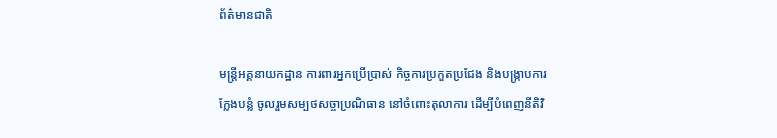ព័ត៌មានជាតិ

មន្រ្តីអគ្គនាយកដ្ឋាន ការពារអ្នកប្រើប្រាស់ កិច្ចការប្រកួតប្រជែង និងបង្ក្រាបការក្លែងបន្លំ ចូលរួមសម្បថសច្ចាប្រណិធាន នៅចំពោះតុលាការ ដើម្បីបំពេញនីតិវិ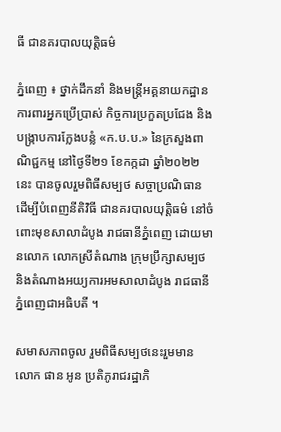ធី ជានគរបាលយុត្តិធម៌

ភ្នំពេញ ៖ ថ្នាក់ដឹកនាំ និងមន្រ្តីអគ្គនាយកដ្ឋាន ការពារអ្នកប្រើប្រាស់ កិច្ចការប្រកួតប្រជែង និងបង្ក្រាបការក្លែងបន្លំ «ក.ប.ប.» នៃក្រសួងពាណិជ្ជកម្ម នៅថ្ងៃទី២១ ខែកក្កដា ឆ្នាំ២០២២នេះ បានចូលរួមពិធីសម្បថ សច្ចាប្រណិធាន ដើម្បីបំពេញនីតិវិធី ជានគរបាលយុត្តិធម៌ នៅចំពោះមុខសាលាដំបូង រាជធានីភ្នំពេញ ដោយមានលោក លោកស្រីតំណាង ក្រុមប្រឹក្សាសម្បថ និងតំណាងអយ្យការអមសាលាដំបូង រាជធានីភ្នំពេញជាអធិបតី ។

សមាសភាពចូល រួមពិធីសម្បថនេះរួមមាន លោក ផាន អូន ប្រតិភូរាជរដ្ឋាភិ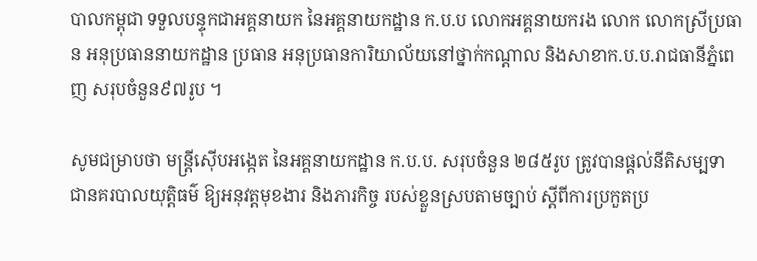បាលកម្ពុជា ទទួលបន្ទុកជាអគ្គនាយក នៃអគ្គនាយកដ្ឋាន ក.ប.ប លោកអគ្គនាយករង លោក លោកស្រីប្រធាន អនុប្រធាននាយកដ្ឋាន ប្រធាន អនុប្រធានការិយាល័យនៅថ្នាក់កណ្តាល និងសាខាក.ប.ប.រាជធានីភ្នំពេញ សរុបចំនួន៩៧រូប ។

សូមជម្រាបថា មន្ត្រីស៊ើបអង្កេត នៃអគ្គនាយកដ្ឋាន ក.ប.ប. សរុបចំនួន ២៨៥រូប ត្រូវបានផ្តល់នីតិសម្បទា ជានគរបាលយុត្តិធម៌ ឱ្យអនុវត្តមុខងារ និងភារកិច្ច របស់ខ្លួនស្របតាមច្បាប់ ស្តីពីការប្រកួតប្រ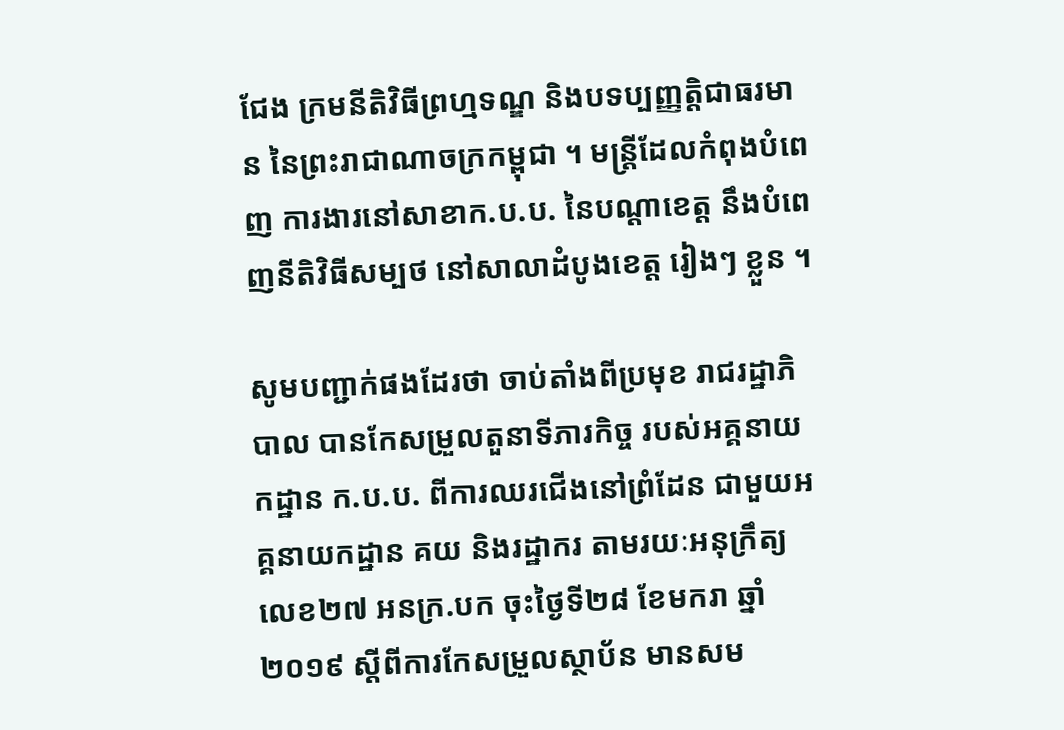ជែង ក្រមនីតិវិធីព្រហ្មទណ្ឌ និងបទប្បញ្ញត្តិជាធរមាន នៃព្រះរាជាណាចក្រកម្ពុជា ។ មន្រ្តីដែលកំពុងបំពេញ ការងារនៅសាខាក.ប.ប. នៃបណ្តាខេត្ត នឹងបំពេញនីតិវិធីសម្បថ នៅសាលាដំបូងខេត្ត រៀងៗ ខ្លួន ។

សូមបញ្ជាក់ផងដែរថា ចាប់តាំងពីប្រមុខ រាជរដ្ឋាភិបាល បានកែសម្រួលតួនាទីភារកិច្ច របស់អគ្គនាយកដ្ឋាន ក.ប.ប. ពីការឈរជើងនៅព្រំដែន ជាមួយអគ្គនាយកដ្ឋាន គយ និងរដ្ឋាករ តាមរយៈអនុក្រឹត្យលេខ២៧ អនក្រ.បក ចុះថ្ងៃទី២៨ ខែមករា ឆ្នាំ២០១៩ ស្តីពីការកែសម្រួលស្ថាប័ន មានសម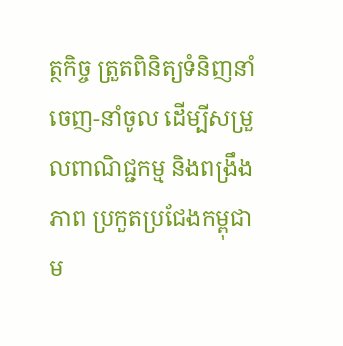ត្ថកិច្ច ត្រួតពិនិត្យទំនិញនាំចេញ-នាំចូល ដើម្បីសម្រួលពាណិជ្ជកម្ម និងពង្រឹងភាព ប្រកួតប្រជែងកម្ពុជា ម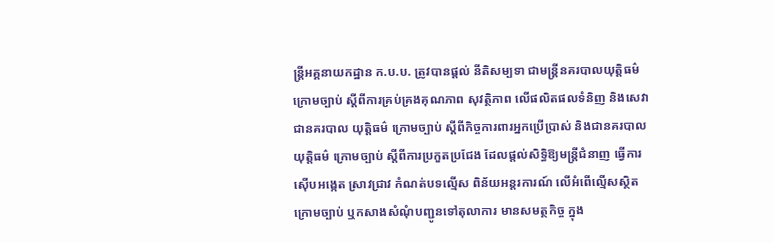ន្រ្តីអគ្គនាយកដ្ឋាន ក.ប.ប. ត្រូវបានផ្តល់ នីតិសម្បទា ជាមន្ត្រីនគរបាលយុត្តិធម៌ ក្រោមច្បាប់ ស្តីពីការគ្រប់គ្រងគុណភាព សុវត្ថិភាព លើផលិតផលទំនិញ និងសេវា ជានគរបាល យុត្តិធម៌ ក្រោមច្បាប់ ស្តីពីកិច្ចការពារអ្នកប្រើប្រាស់ និងជានគរបាលយុត្តិធម៌ ក្រោមច្បាប់ ស្តីពីការប្រកួតប្រជែង ដែលផ្តល់សិទ្ធិឱ្យមន្រ្តីជំនាញ ធ្វើការស៊ើបអង្កេត ស្រាវជ្រាវ កំណត់បទល្មើស ពិន័យអន្តរការណ៍ លើអំពើល្មើសស្ថិតក្រោមច្បាប់ ឬកសាងសំណុំបញ្ជូនទៅតុលាការ មានសមត្ថកិច្ច ក្នុង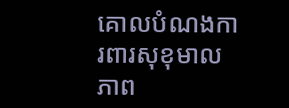គោលបំណងការពារសុខុមាលភាព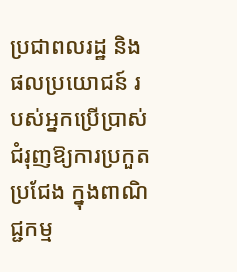ប្រជាពលរដ្ឋ និងផលប្រយោជន៍ របស់អ្នកប្រើប្រាស់ ជំរុញឱ្យការប្រកួតប្រជែង ក្នុងពាណិជ្ជកម្ម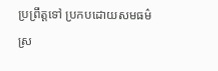ប្រព្រឹត្តទៅ ប្រកបដោយសមធម៌ ស្រ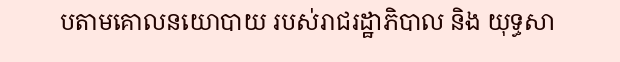បតាមគោលនយោបាយ របស់រាជរដ្ឋាភិបាល និង យុទ្ធសា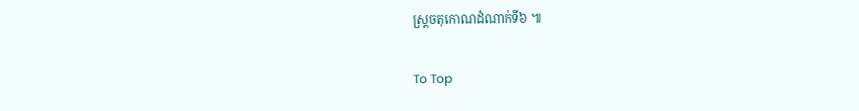ស្ត្រចតុកោណដំណាក់ទី៦ ៕

To Top